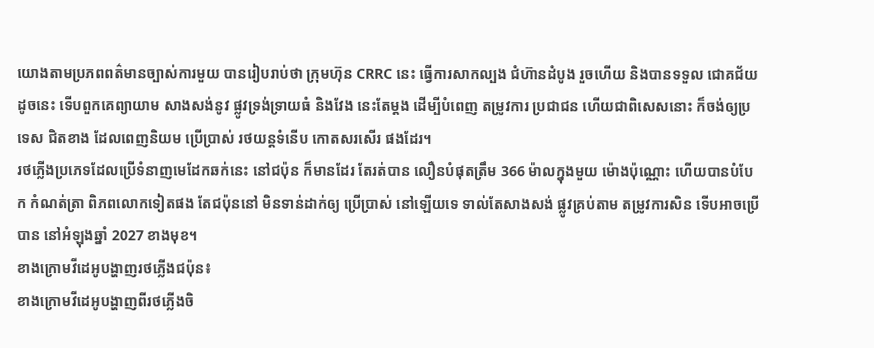យោងតាមប្រភពពត៌មានច្បាស់ការមួយ បានរៀបរាប់ថា ក្រុមហ៊ុន CRRC នេះ ធ្វើការសាកល្បង ជំហ៊ានដំបូង រួចហើយ និងបានទទួល ជោគជ័យ ដូចនេះ ទើបពួកគេព្យាយាម សាងសង់នូវ ផ្លូវទ្រង់ទ្រាយធំ និងវែង នេះតែម្តង ដើម្បីបំពេញ តម្រូវការ ប្រជាជន ហើយជាពិសេសនោះ ក៏ចង់ឲ្យប្រទេស ជិតខាង ដែលពេញនិយម ប្រើប្រាស់ រថយន្តទំនើប កោតសរសើរ ផងដែរ។
រថភ្លើងប្រភេទដែលប្រើទំនាញមេដែកឆក់នេះ នៅជប៉ុន ក៏មានដែរ តែរត់បាន លឿនបំផុតត្រឹម 366 ម៉ាលក្នុងមួយ ម៉ោងប៉ុណ្ណោះ ហើយបានបំបែក កំណត់ត្រា ពិភពលោកទៀតផង តែជប៉ុននៅ មិនទាន់ដាក់ឲ្យ ប្រើប្រាស់ នៅឡើយទេ ទាល់តែសាងសង់ ផ្លូវគ្រប់តាម តម្រូវការសិន ទើបអាចប្រើបាន នៅអំឡុងឆ្នាំ 2027 ខាងមុខ។
ខាងក្រោមវីដេអូបង្ហាញរថភ្លើងជប៉ុន៖
ខាងក្រោមវីដេអូបង្ហាញពីរថភ្លើងចិ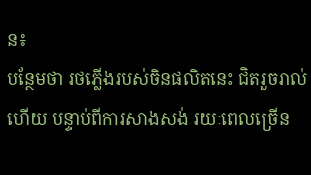ន៖
បន្ថែមថា រថភ្លើងរបស់ចិនផលិតនេះ ជិតរួចរាល់ហើយ បន្ទាប់ពីការសាងសង់ រយៈពេលច្រើន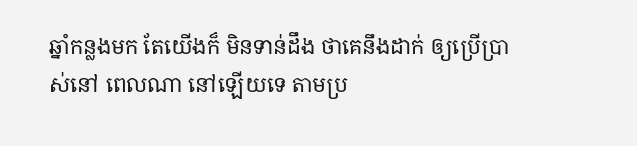ឆ្នាំកន្លងមក តែយើងក៏ មិនទាន់ដឹង ថាគេនឹងដាក់ ឲ្យប្រើប្រាស់នៅ ពេលណា នៅឡើយទេ តាមប្រ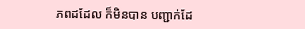ភពដដែល ក៏មិនបាន បញ្ជាក់ដែ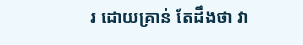រ ដោយគ្រាន់ តែដឹងថា វា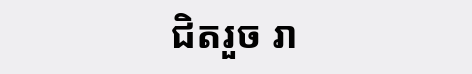ជិតរួច រា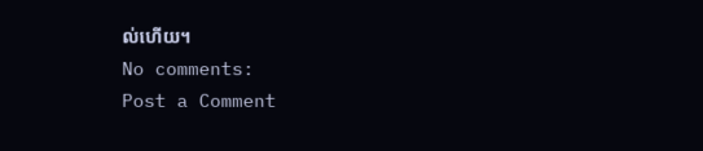ល់ហើយ។
No comments:
Post a Comment